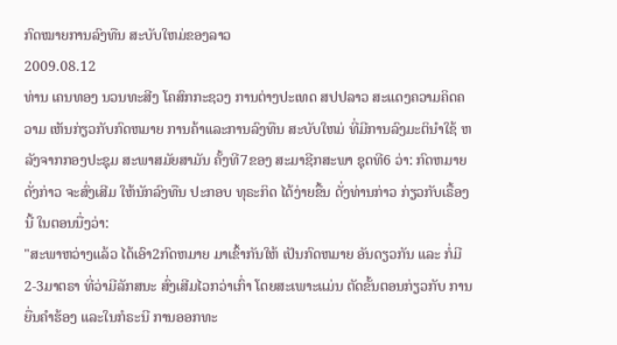ກົດໝາຍການລົງທືນ ສະບັບໃຫມ່ຂອງລາວ
2009.08.12
ທ່ານ ເຄນທອງ ນວນທະສີງ ໂຄສົກກະຊວງ ການຕ່າງປະເທດ ສປປລາວ ສະແດງຄວາມຄິດຄວາມ ເຫັນກ່ຽວກັບກົດຫມາຍ ການຄ້າແລະການລົງທືນ ສະບັບໃຫມ່ ທີ່ມີການລົງມະຕິນຳໃຊ້ ຫລັງຈາກກອງປະຊຸມ ສະພາສມັຍສາມັນ ຄັ້ງທີ7ຂອງ ສະມາຊີກສະພາ ຊຸດທີ6 ວ່າ: ກົດຫມາຍດັ່ງກ່າວ ຈະສົ່ງເສີມ ໃຫ້ນັກລົງທືນ ປະກອບ ທຸຣະກິດ ໄດ້ງ່າຍຂື້ນ ດັ່ງທ່ານກ່າວ ກ່ຽວກັບເຣື້ອງນີ້ ໃນຕອນນື່ງວ່າ:
"ສະພາຫວ່າງແລ້ວ ໄດ້ເອົາ2ກົດຫມາຍ ມາເຂົ້າກັນໃຫ້ ເປັນກົດຫມາຍ ອັນດຽວກັນ ແລະ ກໍ່ມີ2-3ມາຕຣາ ທີ່ວ່າມີລັກສນະ ສົ່ງເສີມໄວກວ່າເກົ່າ ໂດຍສະເພາະແມ່ນ ຕັດຂັ້ນຕອນກ່ຽວກັບ ການຍື່ນຄຳຮ້ອງ ແລະໃນກໍຣະນີ ການອອກທະ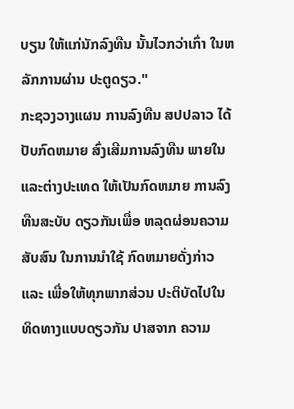ບຽນ ໃຫ້ແກ່ນັກລົງທືນ ນັ້ນໄວກວ່າເກົ່າ ໃນຫລັກການຜ່ານ ປະຕູດຽວ."
ກະຊວງວາງແຜນ ການລົງທືນ ສປປລາວ ໄດ້ປັບກົດຫມາຍ ສົ່ງເສີມການລົງທືນ ພາຍໃນແລະຕ່າງປະເທດ ໃຫ້ເປັນກົດຫມາຍ ການລົງທືນສະບັບ ດຽວກັນເພື່ອ ຫລຸດຜ່ອນຄວາມສັບສົນ ໃນການນຳໃຊ້ ກົດຫມາຍດັ່ງກ່າວ ແລະ ເພື່ອໃຫ້ທຸກພາກສ່ວນ ປະຕິບັດໄປໃນ ທິດທາງແບບດຽວກັນ ປາສຈາກ ຄວາມ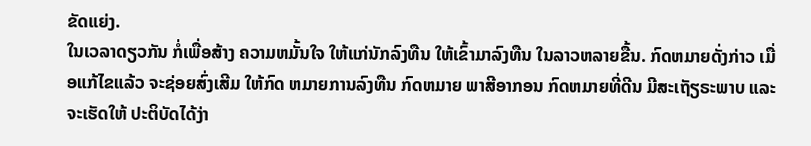ຂັດແຍ່ງ.
ໃນເວລາດຽວກັນ ກໍ່ເພື່ອສ້າງ ຄວາມຫມັ້ນໃຈ ໃຫ້ແກ່ນັກລົງທືນ ໃຫ້ເຂົ້າມາລົງທືນ ໃນລາວຫລາຍຂື້ນ. ກົດຫມາຍດັ່ງກ່າວ ເມື່ອແກ້ໄຂແລ້ວ ຈະຊ່ອຍສົ່ງເສີມ ໃຫ້ກົດ ຫມາຍການລົງທືນ ກົດຫມາຍ ພາສີອາກອນ ກົດຫມາຍທີ່ດີນ ມີສະເຖັຽຣະພາບ ແລະຈະເຮັດໃຫ້ ປະຕິບັດໄດ້ງ່າ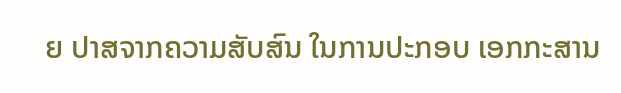ຍ ປາສຈາກຄວາມສັບສົນ ໃນການປະກອບ ເອກກະສານ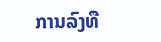ການລົງທື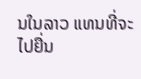ນໃນລາວ ແທນທີ່ຈະໄປຍື່ນ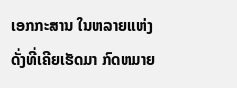ເອກກະສານ ໃນຫລາຍແຫ່ງ ດັ່ງທີ່ເຄີຍເຮັດມາ ກົດຫມາຍ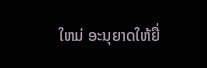ໃຫມ່ ອະນຸຍາດໃຫ້ຍື່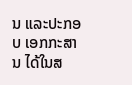ນ ແລະປະກອບ ເອກກະສານ ໄດ້ໃນສ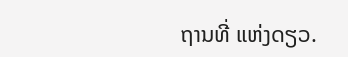ຖານທີ່ ແຫ່ງດຽວ.